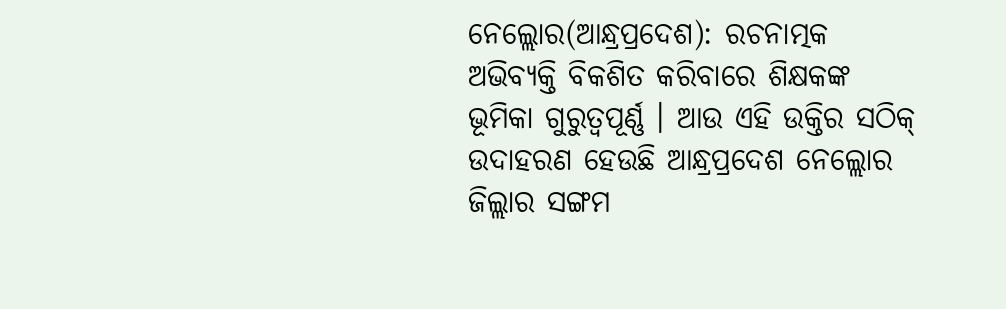ନେଲ୍ଲୋର(ଆନ୍ଧ୍ରପ୍ରଦେଶ): ରଚନାତ୍ମକ ଅଭିବ୍ୟକ୍ତି ବିକଶିତ କରିବାରେ ଶିକ୍ଷକଙ୍କ ଭୂମିକା ଗୁରୁତ୍ବପୂର୍ଣ୍ଣ । ଆଉ ଏହି ଉକ୍ତିର ସଠିକ୍ ଉଦାହରଣ ହେଉଛି ଆନ୍ଧ୍ରପ୍ରଦେଶ ନେଲ୍ଲୋର ଜିଲ୍ଲାର ସଙ୍ଗମ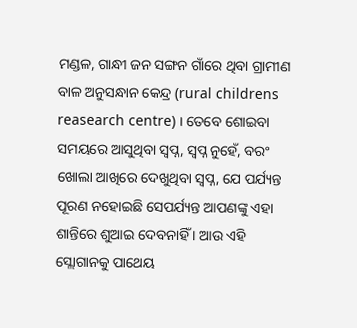ମଣ୍ଡଳ, ଗାନ୍ଧୀ ଜନ ସଙ୍ଗନ ଗାଁରେ ଥିବା ଗ୍ରାମୀଣ ବାଳ ଅନୁସନ୍ଧାନ କେନ୍ଦ୍ର (rural childrens reasearch centre) । ତେବେ ଶୋଇବା ସମୟରେ ଆସୁଥିବା ସ୍ବପ୍ନ, ସ୍ବପ୍ନ ନୁହେଁ, ବରଂ ଖୋଲା ଆଖିରେ ଦେଖୁଥିବା ସ୍ବପ୍ନ, ଯେ ପର୍ଯ୍ୟନ୍ତ ପୂରଣ ନହୋଇଛି ସେପର୍ଯ୍ୟନ୍ତ ଆପଣଙ୍କୁ ଏହା ଶାନ୍ତିରେ ଶୁଆଇ ଦେବନାହିଁ । ଆଉ ଏହି ସ୍ଲୋଗାନକୁ ପାଥେୟ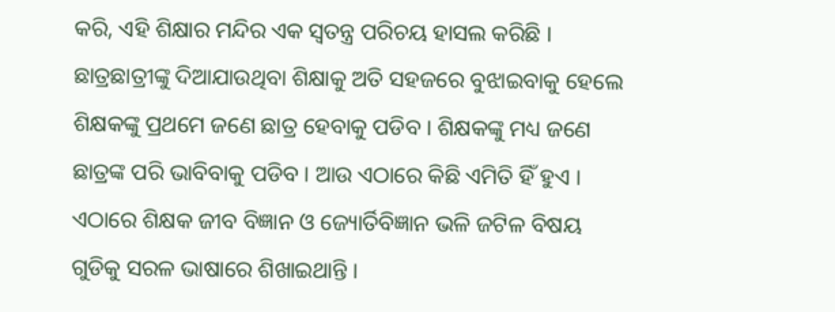କରି, ଏହି ଶିକ୍ଷାର ମନ୍ଦିର ଏକ ସ୍ବତନ୍ତ୍ର ପରିଚୟ ହାସଲ କରିଛି ।
ଛାତ୍ରଛାତ୍ରୀଙ୍କୁ ଦିଆଯାଉଥିବା ଶିକ୍ଷାକୁ ଅତି ସହଜରେ ବୁଝାଇବାକୁ ହେଲେ ଶିକ୍ଷକଙ୍କୁ ପ୍ରଥମେ ଜଣେ ଛାତ୍ର ହେବାକୁ ପଡିବ । ଶିକ୍ଷକଙ୍କୁ ମଧ୍ୟ ଜଣେ ଛାତ୍ରଙ୍କ ପରି ଭାବିବାକୁ ପଡିବ । ଆଉ ଏଠାରେ କିଛି ଏମିତି ହିଁ ହୁଏ । ଏଠାରେ ଶିକ୍ଷକ ଜୀବ ବିଜ୍ଞାନ ଓ ଜ୍ୟୋର୍ତିବିଜ୍ଞାନ ଭଳି ଜଟିଳ ବିଷୟ ଗୁଡିକୁ ସରଳ ଭାଷାରେ ଶିଖାଇଥାନ୍ତି ।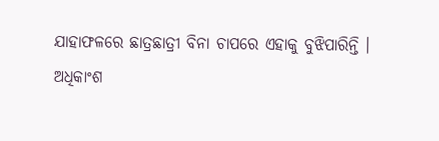ଯାହାଫଳରେ ଛାତ୍ରଛାତ୍ରୀ ବିନା ଚାପରେ ଏହାକୁ ବୁଝିପାରିନ୍ତି ।
ଅଧିକାଂଶ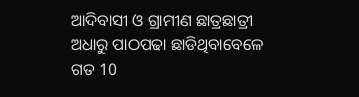ଆଦିବାସୀ ଓ ଗ୍ରାମୀଣ ଛାତ୍ରଛାତ୍ରୀ ଅଧାରୁ ପାଠପଢା ଛାଡିଥିବାବେଳେ ଗତ 10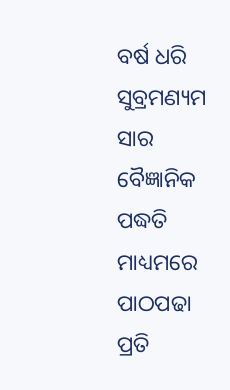ବର୍ଷ ଧରି ସୁବ୍ରମଣ୍ୟମ ସାର ବୈଜ୍ଞାନିକ ପଦ୍ଧତି ମାଧ୍ୟମରେ ପାଠପଢା ପ୍ରତି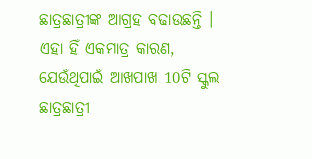ଛାତ୍ରଛାତ୍ରୀଙ୍କ ଆଗ୍ରହ ବଢାଉଛନ୍ତି । ଏହା ହିଁ ଏକମାତ୍ର କାରଣ, ଯେଉଁଥିପାଇଁ ଆଖପାଖ 10ଟି ସ୍କୁଲ ଛାତ୍ରଛାତ୍ରୀ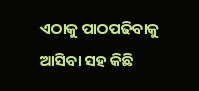ଏଠାକୁ ପାଠପଢିବାକୁ ଆସିବା ସହ କିଛି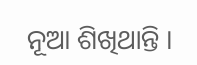ନୂଆ ଶିଖିଥାନ୍ତି ।